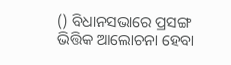() ବିଧାନସଭାରେ ପ୍ରସଙ୍ଗ ଭିତ୍ତିକ ଆଲୋଚନା ହେବା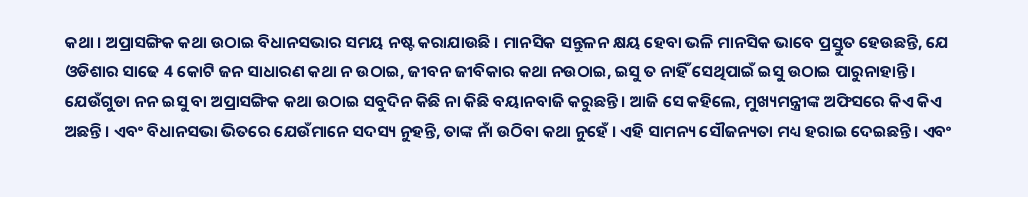କଥା । ଅପ୍ରାସଙ୍ଗିକ କଥା ଉଠାଇ ବିଧାନସଭାର ସମୟ ନଷ୍ଟ କରାଯାଉଛି । ମାନସିକ ସନ୍ତୁଳନ କ୍ଷୟ ହେବା ଭଳି ମାନସିକ ଭାବେ ପ୍ରସ୍ତୁତ ହେଉଛନ୍ତି, ଯେ ଓଡିଶାର ସାଢେ 4 କୋଟି ଜନ ସାଧାରଣ କଥା ନ ଉଠାଇ, ଜୀବନ ଜୀବିକାର କଥା ନଉଠାଇ, ଇସୁ ତ ନାହିଁ ସେଥିପାଇଁ ଇସୁ ଉଠାଇ ପାରୁନାହାନ୍ତି । ଯେଉଁଗୁଡା ନନ ଇସୁ ବା ଅପ୍ରାସଙ୍ଗିକ କଥା ଉଠାଇ ସବୁଦିନ କିଛି ନା କିଛି ବୟାନବାଜି କରୁଛନ୍ତି । ଆଜି ସେ କହିଲେ, ମୁଖ୍ୟମନ୍ତ୍ରୀଙ୍କ ଅଫିସରେ କିଏ କିଏ ଅଛନ୍ତି । ଏବଂ ବିଧାନସଭା ଭିତରେ ଯେଉଁମାନେ ସଦସ୍ୟ ନୁହନ୍ତି, ତାଙ୍କ ନାଁ ଉଠିବା କଥା ନୁହେଁ । ଏହି ସାମନ୍ୟ ସୌଜନ୍ୟତା ମଧ୍ୟ ହରାଇ ଦେଇଛନ୍ତି । ଏବଂ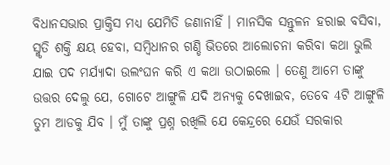ବିଧାନସଭାର ପ୍ରାକ୍ତିସ ମଧ୍ୟ ଯେମିତି ଜଣାନାହିଁ । ମାନସିକ ସନ୍ତୁଳନ ହରାଇ ବସିବା, ସ୍ମୃତି ଶକ୍ତି କ୍ଷୟ ହେବା, ସମ୍ବିଧାନର ଗଣ୍ଡି ଭିତରେ ଆଲୋଚନା କରିବା କଥା ଭୁଲି ଯାଇ ପଦ ମର୍ଯ୍ୟାଦା ଉଲଂଘନ କରି ଏ କଥା ଉଠାଇଲେ । ତେଣୁ ଆମେ ତାଙ୍କୁ ଉତ୍ତର ଦେଲୁ ଯେ, ଗୋଟେ ଆଙ୍ଗୁଳି ଯଦି ଅନ୍ୟକୁ ଦେଖାଇବ, ତେବେ 4ଟି ଆଙ୍ଗୁଳି ତୁମ ଆଡକୁ ଯିବ । ମୁଁ ତାଙ୍କୁ ପ୍ରଶ୍ନ ରଖିଲି ଯେ କେନ୍ଦ୍ରରେ ଯେଉଁ ସରକାର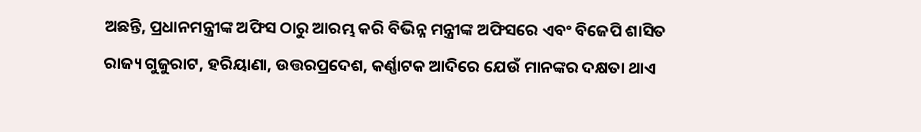ଅଛନ୍ତି, ପ୍ରଧାନମନ୍ତ୍ରୀଙ୍କ ଅଫିସ ଠାରୁ ଆରମ୍ଭ କରି ବିଭିନ୍ନ ମନ୍ତ୍ରୀଙ୍କ ଅଫିସରେ ଏବଂ ବିଜେପି ଶାସିତ ରାଜ୍ୟ ଗୁଜୁରାଟ, ହରିୟାଣା, ଉତ୍ତରପ୍ରଦେଶ, କର୍ଣ୍ଣାଟକ ଆଦିରେ ଯେଉଁ ମାନଙ୍କର ଦକ୍ଷତା ଥାଏ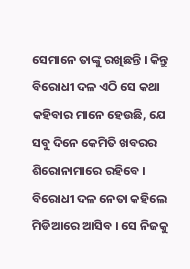ସେମାନେ ତାଙ୍କୁ ରଖିଛନ୍ତି । କିନ୍ତୁ ବିରୋଧୀ ଦଳ ଏଠି ସେ କଥା କହିବାର ମାନେ ହେଉଛି, ଯେ ସବୁ ଦିନେ କେମିତି ଖବରର ଶିରୋନାମାରେ ରହିବେ । ବିରୋଧୀ ଦଳ ନେତା କହିଲେ ମିଡିଆରେ ଆସିବ । ସେ ନିଜକୁ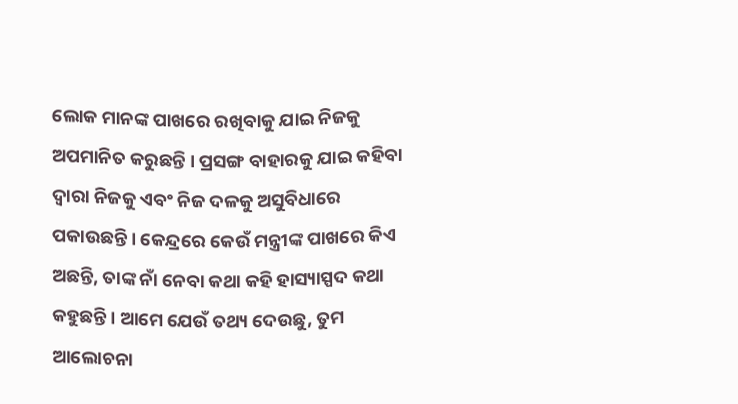ଲୋକ ମାନଙ୍କ ପାଖରେ ରଖିବାକୁ ଯାଇ ନିଜକୁ ଅପମାନିତ କରୁଛନ୍ତି । ପ୍ରସଙ୍ଗ ବାହାରକୁ ଯାଇ କହିବା ଦ୍ୱାରା ନିଜକୁ ଏବଂ ନିଜ ଦଳକୁ ଅସୁବିଧାରେ ପକାଉଛନ୍ତି । କେନ୍ଦ୍ରରେ କେଉଁ ମନ୍ତ୍ରୀଙ୍କ ପାଖରେ କିଏ ଅଛନ୍ତି, ତାଙ୍କ ନାଁ ନେବା କଥା କହି ହାସ୍ୟାସ୍ପଦ କଥା କହୁଛନ୍ତି । ଆମେ ଯେଉଁ ତଥ୍ୟ ଦେଉଛୁ, ତୁମ ଆଲୋଚନା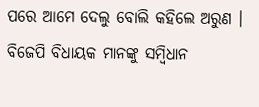ପରେ ଆମେ ଦେଲୁ ବୋଲି କହିଲେ ଅରୁଣ । ବିଜେପି ବିଧାୟକ ମାନଙ୍କୁ ସମ୍ବିଧାନ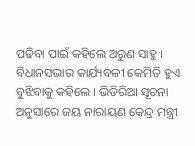ପଢିବା ପାଇଁ କହିଲେ ଅରୁଣ ସାହୁ । ବିଧାନସଭାର କାର୍ଯ୍ୟବଳୀ କେମିତି ହୁଏ ବୁଝିବାକୁ କହିଲେ । ଭିତିରିଆ ସୂଚନା ଅନୁସାରେ ଜୟ ନାରାୟଣ କେନ୍ଦ୍ର ମନ୍ତ୍ରୀ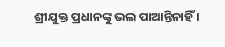ଶ୍ରୀଯୁକ୍ତ ପ୍ରଧାନଙ୍କୁ ଭଲ ପାଆନ୍ତିନାହିଁ ।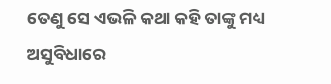ତେଣୁ ସେ ଏଭଳି କଥା କହି ତାଙ୍କୁ ମଧ୍ୟ ଅସୁବିଧାରେ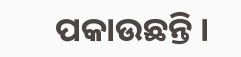ପକାଉଛନ୍ତି ।